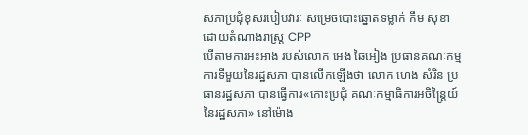សភាប្រជុំខុសរបៀបវារៈ សម្រេចបោះឆ្នោតទម្លាក់ កឹម សុខា ដោយតំណាងរាស្រ្ត CPP
បើតាមការអះអាង របស់លោក អេង ឆៃអៀង ប្រធានគណៈកម្មការទីមួយនៃរដ្ឋសភា បានលើកឡើងថា លោក ហេង សំរិន ប្រធានរដ្ឋសភា បានធ្វើការ«កោះប្រជុំ គណៈកម្មាធិការអចិន្ត្រៃយ៍ នៃរដ្ឋសភា» នៅម៉ោង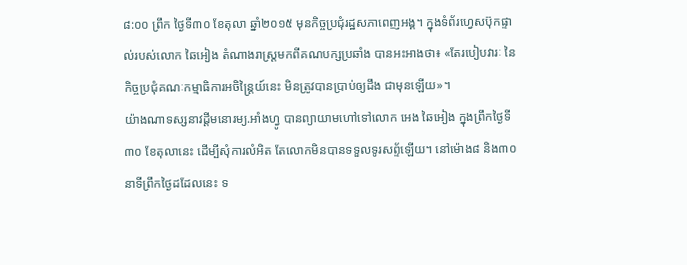៨:០០ ព្រឹក ថ្ងៃទី៣០ ខែតុលា ឆ្នាំ២០១៥ មុនកិច្ចប្រជុំរដ្ឋសភាពេញអង្គ។ ក្នុងទំព័រហ្វេសប៊ុកផ្ទាល់របស់លោក ឆៃអៀង តំណាងរាស្ត្រមកពីគណបក្សប្រឆាំង បានអះអាងថា៖ «តែរបៀបវារៈ នៃកិច្ចប្រជុំគណៈកម្មាធិការអចិន្ត្រៃយ៍នេះ មិនត្រូវបានប្រាប់ឲ្យដឹង ជាមុនឡើយ»។
យ៉ាងណាទស្សនាវដ្តីមនោរម្យ.អាំងហ្វូ បានព្យាយាមហៅទៅលោក អេង ឆៃអៀង ក្នុងព្រឹកថ្ងៃទី៣០ ខែតុលានេះ ដើម្បីសុំការលំអិត តែលោកមិនបានទទួលទូរសព័្ទឡើយ។ នៅម៉ោង៨ និង៣០ នាទីព្រឹកថ្ងៃដដែលនេះ ទ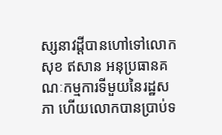ស្សនាវដ្តីបានហៅទៅលោក សុខ ឥសាន អនុប្រធានគណៈកម្មការទីមួយនៃរដ្ឋសភា ហើយលោកបានប្រាប់ទ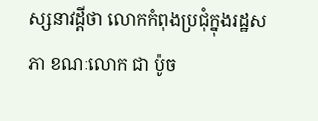ស្សនាវដ្តីថា លោកកំពុងប្រជុំក្នុងរដ្ឋសភា ខណៈលោក ជា ប៉ូច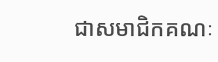ជាសមាជិកគណៈ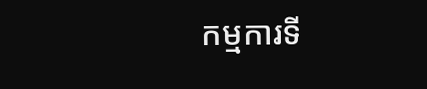កម្មការទី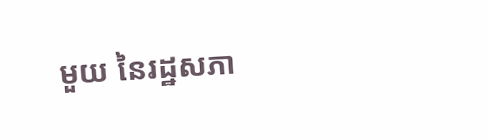មួយ នៃរដ្ឋសភា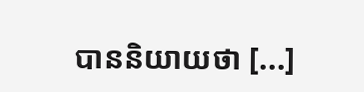បាននិយាយថា [...]